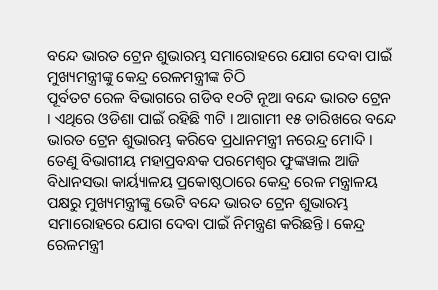ବନ୍ଦେ ଭାରତ ଟ୍ରେନ ଶୁଭାରମ୍ଭ ସମାରୋହରେ ଯୋଗ ଦେବା ପାଇଁ ମୁଖ୍ୟମନ୍ତ୍ରୀଙ୍କୁ କେନ୍ଦ୍ର ରେଳମନ୍ତ୍ରୀଙ୍କ ଚିଠି
ପୂର୍ବତଟ ରେଳ ବିଭାଗରେ ଗଡିବ ୧୦ଟି ନୂଆ ବନ୍ଦେ ଭାରତ ଟ୍ରେନ । ଏଥିରେ ଓଡିଶା ପାଇଁ ରହିଛି ୩ଟି । ଆଗାମୀ ୧୫ ତାରିଖରେ ବନ୍ଦେ ଭାରତ ଟ୍ରେନ ଶୁଭାରମ୍ଭ କରିବେ ପ୍ରଧାନମନ୍ତ୍ରୀ ନରେନ୍ଦ୍ର ମୋଦି । ତେଣୁ ବିଭାଗୀୟ ମହାପ୍ରବନ୍ଧକ ପରମେଶ୍ୱର ଫୁଙ୍କୱାଲ ଆଜି ବିଧାନସଭା କାର୍ୟ୍ୟାଳୟ ପ୍ରକୋଷ୍ଠଠାରେ କେନ୍ଦ୍ର ରେଳ ମନ୍ତ୍ରାଳୟ ପକ୍ଷରୁ ମୁଖ୍ୟମନ୍ତ୍ରୀଙ୍କୁ ଭେଟି ବନ୍ଦେ ଭାରତ ଟ୍ରେନ ଶୁଭାରମ୍ଭ ସମାରୋହରେ ଯୋଗ ଦେବା ପାଇଁ ନିମନ୍ତ୍ରଣ କରିଛନ୍ତି। କେନ୍ଦ୍ର ରେଳମନ୍ତ୍ରୀ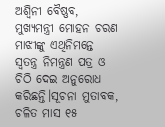ଅଶ୍ୱିନୀ ବୈଷ୍ଣବ, ମୁଖ୍ୟମନ୍ତ୍ରୀ ମୋହନ ଚରଣ ମାଝୀଙ୍କୁ ଏଥିନିମନ୍ତେ ସ୍ୱତନ୍ତ୍ର ନିମନ୍ତ୍ରଣ ପତ୍ର ଓ ଚିଠି ଦେଇ ଅନୁରୋଧ କରିଛନ୍ତି।ସୂଚନା ମୁତାବକ, ଚଳିତ ମାସ ୧୫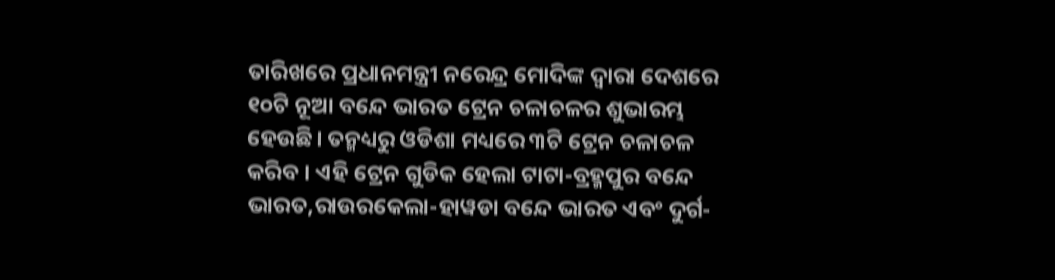ତାରିଖରେ ପ୍ରଧାନମନ୍ତ୍ରୀ ନରେନ୍ଦ୍ର ମୋଦିଙ୍କ ଦ୍ୱାରା ଦେଶରେ ୧୦ଟି ନୂଆ ବନ୍ଦେ ଭାରତ ଟ୍ରେନ ଚଳାଚଳର ଶୁଭାରମ୍ଭ ହେଉଛି। ତନ୍ମଧ୍ୟରୁ ଓଡିଶା ମଧ୍ୟରେ ୩ଟି ଟ୍ରେନ ଚଳାଚଳ କରିବ । ଏହି ଟ୍ରେନ ଗୁଡିକ ହେଲା ଟାଟା-ବ୍ରହ୍ମପୁର ବନ୍ଦେ ଭାରତ,ରାଉରକେଲା-ହାୱଡା ବନ୍ଦେ ଭାରତ ଏବଂ ଦୁର୍ଗ-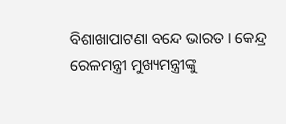ବିଶାଖାପାଟଣା ବନ୍ଦେ ଭାରତ । କେନ୍ଦ୍ର ରେଳମନ୍ତ୍ରୀ ମୁଖ୍ୟମନ୍ତ୍ରୀଙ୍କୁ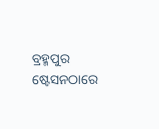ବ୍ରହ୍ମପୁର ଷ୍ଟେସନଠାରେ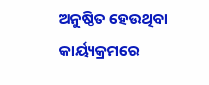ଅନୁଷ୍ଠିତ ହେଉଥିବା କାର୍ୟ୍ୟକ୍ରମରେ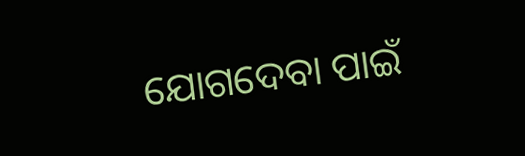ଯୋଗଦେବା ପାଇଁ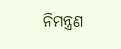ନିମନ୍ତ୍ରଣ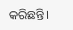କରିଛନ୍ତି।